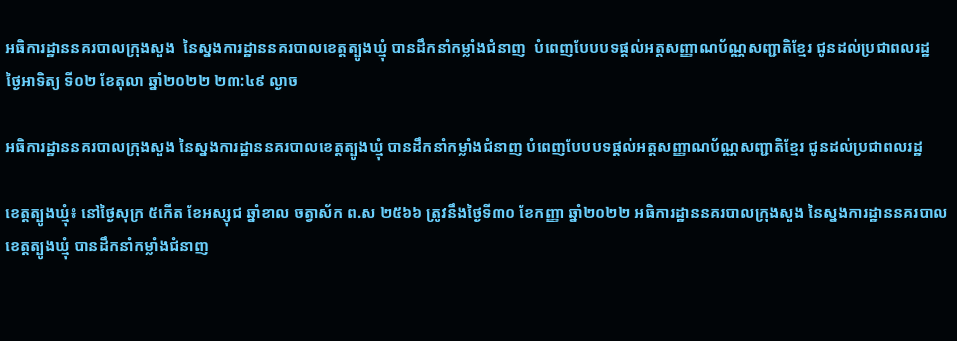អធិការដ្ឋាននគរបាលក្រុងសួង  នៃស្នងការដ្ឋាននគរបាលខេត្តត្បូងឃ្មុំ បានដឹកនាំកម្លាំងជំនាញ  បំពេញបែបបទផ្ដល់អត្តសញ្ញាណប័ណ្ណសញ្ជាតិខ្មែរ ជូនដល់ប្រជាពលរដ្ឋ
ថ្ងៃអាទិត្យ ទី០២ ខែតុលា ឆ្នាំ២០២២ ២៣:៤៩ ល្ងាច

អធិការដ្ឋាននគរបាលក្រុងសួង នៃស្នងការដ្ឋាននគរបាលខេត្តត្បូងឃ្មុំ បានដឹកនាំកម្លាំងជំនាញ បំពេញបែបបទផ្ដល់អត្តសញ្ញាណប័ណ្ណសញ្ជាតិខ្មែរ ជូនដល់ប្រជាពលរដ្ឋ

ខេត្តត្បូងឃ្មុំ៖ នៅថ្ងៃសុក្រ ៥កើត ខែអស្សុជ ឆ្នាំខាល ចត្វាស័ក ព.ស ២៥៦៦ ត្រូវនឹងថ្ងៃទី៣០ ខែកញ្ញា ឆ្នាំ២០២២ អធិការដ្ឋាននគរបាលក្រុងសួង នៃស្នងការដ្ឋាននគរបាលខេត្តត្បូងឃ្មុំ បានដឹកនាំកម្លាំងជំនាញ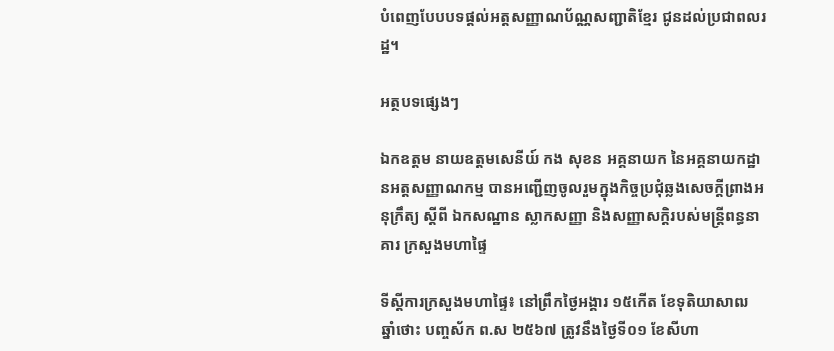បំពេញបែបបទផ្ដល់អត្តសញ្ញាណប័ណ្ណសញ្ជាតិខ្មែរ ជូនដល់ប្រជាពលរដ្ឋ។

អត្ថបទផ្សេងៗ

ឯកឧត្តម នាយឧត្តមសេនីយ៍ កង សុខន អគ្គនាយក នៃអគ្គនាយកដ្ឋានអត្តសញ្ញាណកម្ម បានអញ្ជើញចូលរួមក្នុងកិច្ចប្រជុំឆ្លងសេចក្ដីព្រាងអនុក្រឹត្យ ស្ដីពី ឯកសណ្ឋាន ស្លាកសញ្ញា និងសញ្ញាសក្ដិរបស់មន្រ្តីពន្ធនាគារ ក្រសួងមហាផ្ទៃ

ទីស្តីការក្រសួងមហាផ្ទៃ៖ នៅព្រឹកថ្ងៃអង្គារ ១៥កើត ខែទុតិយាសាឍ ឆ្នាំថោះ បញ្ចស័ក ព.ស ២៥៦៧ ត្រូវនឹងថ្ងៃទី០១ ខែសីហា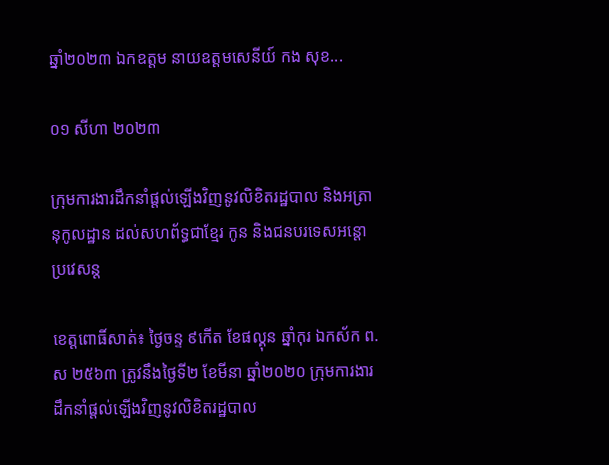ឆ្នាំ២០២៣ ឯកឧត្តម នាយឧត្តមសេនីយ៍ កង សុខ...

០១ សីហា ២០២៣

ក្រុមការងារដឹកនាំផ្តល់ឡើងវិញនូវលិខិតរដ្ឋបាល និងអត្រានុកូលដ្ឋាន ដល់សហព័ទ្ធជាខ្មែរ កូន និងជនបរទេសអន្តោប្រវេសន្ត

ខេត្តពោធិ៍សាត់៖ ថ្ងៃចន្ទ ៩កើត ខែផល្គុន ឆ្នាំកុរ ឯកស័ក ព.ស ២៥៦៣ ត្រូវនឹងថ្ងៃទី២ ខែមីនា ឆ្នាំ២០២០ ក្រុមការងារដឹកនាំផ្តល់ឡើងវិញនូវលិខិតរដ្ឋបាល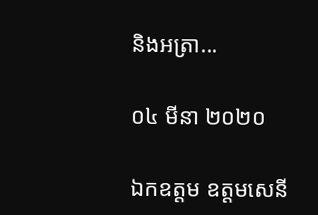និងអត្រា...

០៤ មីនា ២០២០

ឯកឧត្តម ឧត្តមសេនី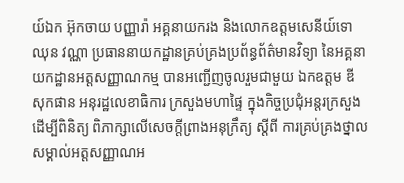យ៍ឯក អ៊ុកចាយ បញ្ញារ៉ា អគ្គនាយករង និងលោកឧត្តមសេនីយ៍ទោ ឈុន វណ្ណា ប្រធាននាយកដ្ឋានគ្រប់គ្រងប្រព័ន្ធព័ត៌មានវិទ្យា នៃអគ្គនាយកដ្ឋានអត្តសញ្ញាណកម្ម បានអញ្ជើញចូលរួមជាមួយ ឯកឧត្តម ឌី សុកផាន អនុរដ្ឋលេខាធិការ ក្រសួងមហាផ្ទៃ ក្នុងកិច្ចប្រជុំអន្តរក្រសួង ដើម្បីពិនិត្យ ពិភាក្សាលើសេចក្តីព្រាងអនុក្រឹត្យ ស្តីពី ការគ្រប់គ្រងថ្នាលសម្គាល់អត្តសញ្ញាណអ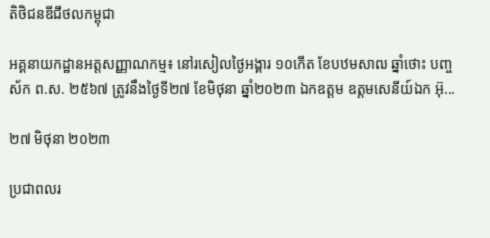តិថិជនឌីជីថលកម្ពុជា

អគ្គនាយកដ្ឋានអត្តសញ្ញាណកម្ម៖ នៅរសៀលថ្ងៃអង្គារ ១០កើត ខែបឋមសាឍ ឆ្នាំថោះ បញ្ចស័ក ព.ស. ២៥៦៧ ត្រូវនឹងថ្ងៃទី២៧ ខែមិថុនា ឆ្នាំ២០២៣ ឯកឧត្តម ឧត្តមសេនីយ៍ឯក អ៊ុ...

២៧ មិថុនា ២០២៣

ប្រជាពលរ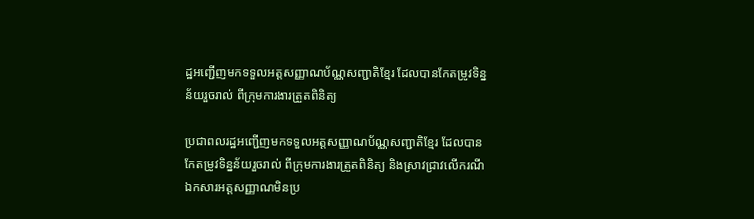ដ្ឋអញ្ជើញមកទទួលអត្តសញ្ញាណប័ណ្ណសញ្ជាតិខ្មែរ ដែលបានកែតម្រូវទិន្នន័យរួចរាល់ ពីក្រុមការងារត្រួតពិនិត្យ

ប្រជាពលរដ្ឋអញ្ជើញមកទទួលអត្តសញ្ញាណប័ណ្ណសញ្ជាតិខ្មែរ ដែលបានកែតម្រូវទិន្នន័យរួចរាល់ ពីក្រុមការងារត្រួតពិនិត្យ និងស្រាវជ្រាវលើករណីឯកសារអត្តសញ្ញាណមិនប្រ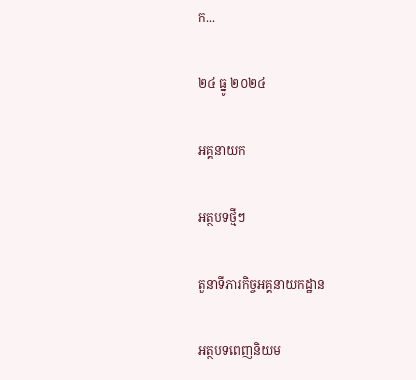ក...

២៤ ធ្នូ ២០២៤

អគ្គនាយក

អត្ថបទថ្មីៗ

តួនាទីភារកិច្ចអគ្គនាយកដ្ឋាន

អត្ថបទពេញនិយម